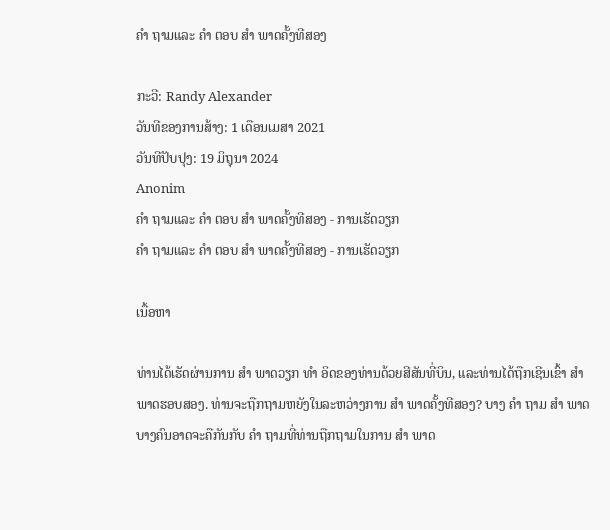ຄຳ ຖາມແລະ ຄຳ ຕອບ ສຳ ພາດຄັ້ງທີສອງ

ກະວີ: Randy Alexander
ວັນທີຂອງການສ້າງ: 1 ເດືອນເມສາ 2021
ວັນທີປັບປຸງ: 19 ມິຖຸນາ 2024
Anonim
ຄຳ ຖາມແລະ ຄຳ ຕອບ ສຳ ພາດຄັ້ງທີສອງ - ການເຮັດວຽກ
ຄຳ ຖາມແລະ ຄຳ ຕອບ ສຳ ພາດຄັ້ງທີສອງ - ການເຮັດວຽກ

ເນື້ອຫາ

ທ່ານໄດ້ເຮັດຜ່ານການ ສຳ ພາດວຽກ ທຳ ອິດຂອງທ່ານດ້ວຍສີສັນທີ່ບິນ, ແລະທ່ານໄດ້ຖືກເຊີນເຂົ້າ ສຳ ພາດຮອບສອງ. ທ່ານຈະຖືກຖາມຫຍັງໃນລະຫວ່າງການ ສຳ ພາດຄັ້ງທີສອງ? ບາງ ຄຳ ຖາມ ສຳ ພາດບາງຄົນອາດຈະຄືກັນກັບ ຄຳ ຖາມທີ່ທ່ານຖືກຖາມໃນການ ສຳ ພາດ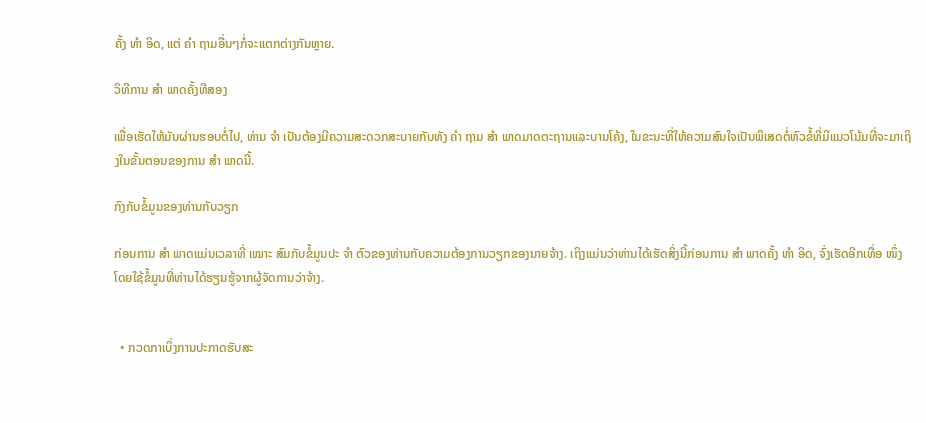ຄັ້ງ ທຳ ອິດ, ແຕ່ ຄຳ ຖາມອື່ນໆກໍ່ຈະແຕກຕ່າງກັນຫຼາຍ.

ວິທີການ ສຳ ພາດຄັ້ງທີສອງ

ເພື່ອເຮັດໃຫ້ມັນຜ່ານຮອບຕໍ່ໄປ, ທ່ານ ຈຳ ເປັນຕ້ອງມີຄວາມສະດວກສະບາຍກັບທັງ ຄຳ ຖາມ ສຳ ພາດມາດຕະຖານແລະບານໂຄ້ງ, ໃນຂະນະທີ່ໃຫ້ຄວາມສົນໃຈເປັນພິເສດຕໍ່ຫົວຂໍ້ທີ່ມີແນວໂນ້ມທີ່ຈະມາເຖິງໃນຂັ້ນຕອນຂອງການ ສຳ ພາດນີ້.

ກົງກັບຂໍ້ມູນຂອງທ່ານກັບວຽກ

ກ່ອນການ ສຳ ພາດແມ່ນເວລາທີ່ ເໝາະ ສົມກັບຂໍ້ມູນປະ ຈຳ ຕົວຂອງທ່ານກັບຄວາມຕ້ອງການວຽກຂອງນາຍຈ້າງ. ເຖິງແມ່ນວ່າທ່ານໄດ້ເຮັດສິ່ງນີ້ກ່ອນການ ສຳ ພາດຄັ້ງ ທຳ ອິດ, ຈົ່ງເຮັດອີກເທື່ອ ໜຶ່ງ ໂດຍໃຊ້ຂໍ້ມູນທີ່ທ່ານໄດ້ຮຽນຮູ້ຈາກຜູ້ຈັດການວ່າຈ້າງ.


  • ກວດກາເບິ່ງການປະກາດຮັບສະ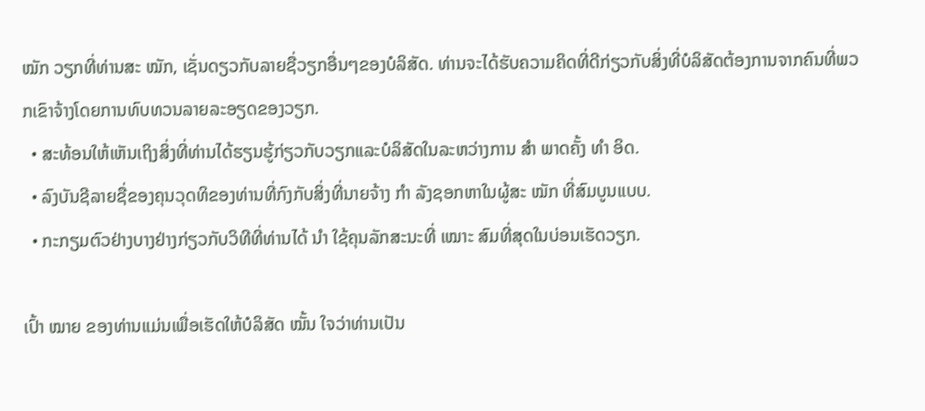ໝັກ ວຽກທີ່ທ່ານສະ ໝັກ, ເຊັ່ນດຽວກັບລາຍຊື່ວຽກອື່ນໆຂອງບໍລິສັດ. ທ່ານຈະໄດ້ຮັບຄວາມຄິດທີ່ດີກ່ຽວກັບສິ່ງທີ່ບໍລິສັດຕ້ອງການຈາກຄົນທີ່ພວກເຂົາຈ້າງໂດຍການທົບທວນລາຍລະອຽດຂອງວຽກ.
  • ສະທ້ອນໃຫ້ເຫັນເຖິງສິ່ງທີ່ທ່ານໄດ້ຮຽນຮູ້ກ່ຽວກັບວຽກແລະບໍລິສັດໃນລະຫວ່າງການ ສຳ ພາດຄັ້ງ ທຳ ອິດ.
  • ລົງບັນຊີລາຍຊື່ຂອງຄຸນວຸດທິຂອງທ່ານທີ່ກົງກັບສິ່ງທີ່ນາຍຈ້າງ ກຳ ລັງຊອກຫາໃນຜູ້ສະ ໝັກ ທີ່ສົມບູນແບບ.
  • ກະກຽມຕົວຢ່າງບາງຢ່າງກ່ຽວກັບວິທີທີ່ທ່ານໄດ້ ນຳ ໃຊ້ຄຸນລັກສະນະທີ່ ເໝາະ ສົມທີ່ສຸດໃນບ່ອນເຮັດວຽກ.

ເປົ້າ ໝາຍ ຂອງທ່ານແມ່ນເພື່ອເຮັດໃຫ້ບໍລິສັດ ໝັ້ນ ໃຈວ່າທ່ານເປັນ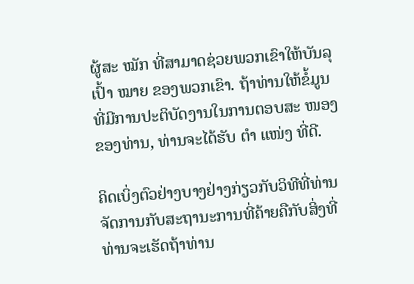ຜູ້ສະ ໝັກ ທີ່ສາມາດຊ່ວຍພວກເຂົາໃຫ້ບັນລຸເປົ້າ ໝາຍ ຂອງພວກເຂົາ. ຖ້າທ່ານໃຫ້ຂໍ້ມູນທີ່ມີການປະຕິບັດງານໃນການຕອບສະ ໜອງ ຂອງທ່ານ, ທ່ານຈະໄດ້ຮັບ ຕຳ ແໜ່ງ ທີ່ດີ.

ຄິດເບິ່ງຕົວຢ່າງບາງຢ່າງກ່ຽວກັບວິທີທີ່ທ່ານຈັດການກັບສະຖານະການທີ່ຄ້າຍຄືກັບສິ່ງທີ່ທ່ານຈະເຮັດຖ້າທ່ານ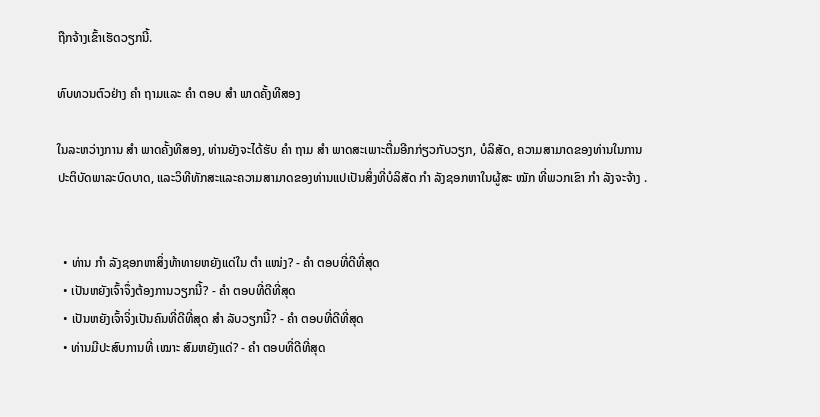ຖືກຈ້າງເຂົ້າເຮັດວຽກນີ້.

ທົບທວນຕົວຢ່າງ ຄຳ ຖາມແລະ ຄຳ ຕອບ ສຳ ພາດຄັ້ງທີສອງ

ໃນລະຫວ່າງການ ສຳ ພາດຄັ້ງທີສອງ, ທ່ານຍັງຈະໄດ້ຮັບ ຄຳ ຖາມ ສຳ ພາດສະເພາະຕື່ມອີກກ່ຽວກັບວຽກ, ບໍລິສັດ, ຄວາມສາມາດຂອງທ່ານໃນການປະຕິບັດພາລະບົດບາດ, ແລະວິທີທັກສະແລະຄວາມສາມາດຂອງທ່ານແປເປັນສິ່ງທີ່ບໍລິສັດ ກຳ ລັງຊອກຫາໃນຜູ້ສະ ໝັກ ທີ່ພວກເຂົາ ກຳ ລັງຈະຈ້າງ .


  • ທ່ານ ກຳ ລັງຊອກຫາສິ່ງທ້າທາຍຫຍັງແດ່ໃນ ຕຳ ແໜ່ງ? - ຄຳ ຕອບທີ່ດີທີ່ສຸດ
  • ເປັນຫຍັງເຈົ້າຈຶ່ງຕ້ອງການວຽກນີ້? - ຄຳ ຕອບທີ່ດີທີ່ສຸດ
  • ເປັນຫຍັງເຈົ້າຈິ່ງເປັນຄົນທີ່ດີທີ່ສຸດ ສຳ ລັບວຽກນີ້? - ຄຳ ຕອບທີ່ດີທີ່ສຸດ
  • ທ່ານມີປະສົບການທີ່ ເໝາະ ສົມຫຍັງແດ່? - ຄຳ ຕອບທີ່ດີທີ່ສຸດ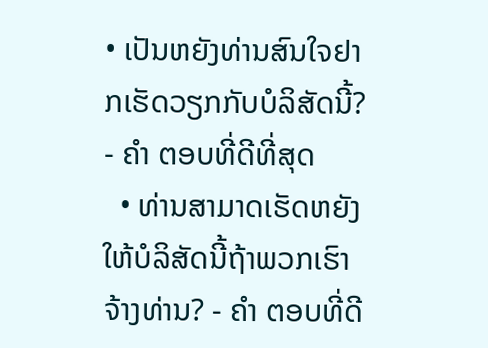• ເປັນຫຍັງທ່ານສົນໃຈຢາກເຮັດວຽກກັບບໍລິສັດນີ້? - ຄຳ ຕອບທີ່ດີທີ່ສຸດ
  • ທ່ານສາມາດເຮັດຫຍັງໃຫ້ບໍລິສັດນີ້ຖ້າພວກເຮົາຈ້າງທ່ານ? - ຄຳ ຕອບທີ່ດີ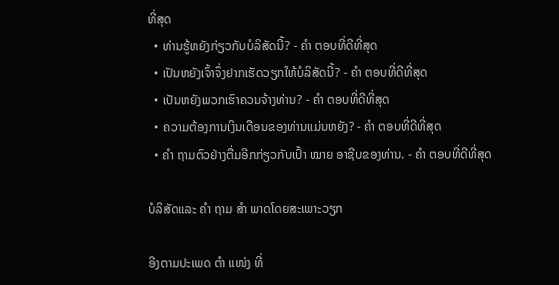ທີ່ສຸດ
  • ທ່ານຮູ້ຫຍັງກ່ຽວກັບບໍລິສັດນີ້? - ຄຳ ຕອບທີ່ດີທີ່ສຸດ
  • ເປັນຫຍັງເຈົ້າຈຶ່ງຢາກເຮັດວຽກໃຫ້ບໍລິສັດນີ້? - ຄຳ ຕອບທີ່ດີທີ່ສຸດ
  • ເປັນຫຍັງພວກເຮົາຄວນຈ້າງທ່ານ? - ຄຳ ຕອບທີ່ດີທີ່ສຸດ
  • ຄວາມຕ້ອງການເງິນເດືອນຂອງທ່ານແມ່ນຫຍັງ? - ຄຳ ຕອບທີ່ດີທີ່ສຸດ
  • ຄຳ ຖາມຕົວຢ່າງຕື່ມອີກກ່ຽວກັບເປົ້າ ໝາຍ ອາຊີບຂອງທ່ານ. - ຄຳ ຕອບທີ່ດີທີ່ສຸດ

ບໍລິສັດແລະ ຄຳ ຖາມ ສຳ ພາດໂດຍສະເພາະວຽກ

ອີງຕາມປະເພດ ຕຳ ແໜ່ງ ທີ່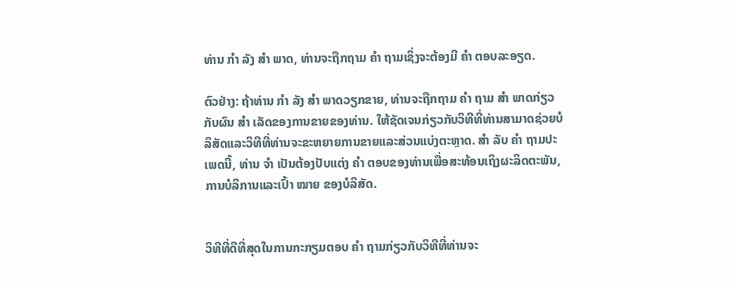ທ່ານ ກຳ ລັງ ສຳ ພາດ, ທ່ານຈະຖືກຖາມ ຄຳ ຖາມເຊິ່ງຈະຕ້ອງມີ ຄຳ ຕອບລະອຽດ.

ຕົວຢ່າງ: ຖ້າທ່ານ ກຳ ລັງ ສຳ ພາດວຽກຂາຍ, ທ່ານຈະຖືກຖາມ ຄຳ ຖາມ ສຳ ພາດກ່ຽວກັບຜົນ ສຳ ເລັດຂອງການຂາຍຂອງທ່ານ. ໃຫ້ຊັດເຈນກ່ຽວກັບວິທີທີ່ທ່ານສາມາດຊ່ວຍບໍລິສັດແລະວິທີທີ່ທ່ານຈະຂະຫຍາຍການຂາຍແລະສ່ວນແບ່ງຕະຫຼາດ. ສຳ ລັບ ຄຳ ຖາມປະເພດນີ້, ທ່ານ ຈຳ ເປັນຕ້ອງປັບແຕ່ງ ຄຳ ຕອບຂອງທ່ານເພື່ອສະທ້ອນເຖິງຜະລິດຕະພັນ, ການບໍລິການແລະເປົ້າ ໝາຍ ຂອງບໍລິສັດ.


ວິທີທີ່ດີທີ່ສຸດໃນການກະກຽມຕອບ ຄຳ ຖາມກ່ຽວກັບວິທີທີ່ທ່ານຈະ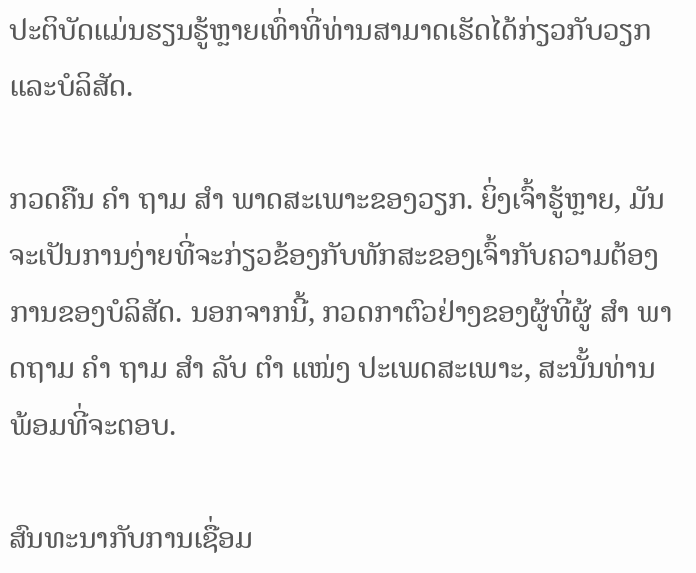ປະຕິບັດແມ່ນຮຽນຮູ້ຫຼາຍເທົ່າທີ່ທ່ານສາມາດເຮັດໄດ້ກ່ຽວກັບວຽກແລະບໍລິສັດ.

ກວດຄືນ ຄຳ ຖາມ ສຳ ພາດສະເພາະຂອງວຽກ. ຍິ່ງເຈົ້າຮູ້ຫຼາຍ, ມັນຈະເປັນການງ່າຍທີ່ຈະກ່ຽວຂ້ອງກັບທັກສະຂອງເຈົ້າກັບຄວາມຕ້ອງການຂອງບໍລິສັດ. ນອກຈາກນີ້, ກວດກາຕົວຢ່າງຂອງຜູ້ທີ່ຜູ້ ສຳ ພາດຖາມ ຄຳ ຖາມ ສຳ ລັບ ຕຳ ແໜ່ງ ປະເພດສະເພາະ, ສະນັ້ນທ່ານພ້ອມທີ່ຈະຕອບ.

ສົນທະນາກັບການເຊື່ອມ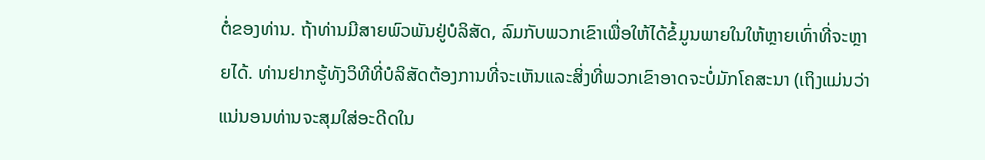ຕໍ່ຂອງທ່ານ. ຖ້າທ່ານມີສາຍພົວພັນຢູ່ບໍລິສັດ, ລົມກັບພວກເຂົາເພື່ອໃຫ້ໄດ້ຂໍ້ມູນພາຍໃນໃຫ້ຫຼາຍເທົ່າທີ່ຈະຫຼາຍໄດ້. ທ່ານຢາກຮູ້ທັງວິທີທີ່ບໍລິສັດຕ້ອງການທີ່ຈະເຫັນແລະສິ່ງທີ່ພວກເຂົາອາດຈະບໍ່ມັກໂຄສະນາ (ເຖິງແມ່ນວ່າແນ່ນອນທ່ານຈະສຸມໃສ່ອະດີດໃນ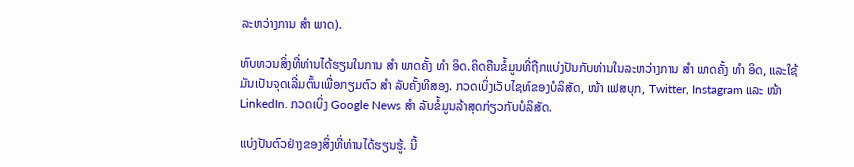ລະຫວ່າງການ ສຳ ພາດ).

ທົບທວນສິ່ງທີ່ທ່ານໄດ້ຮຽນໃນການ ສຳ ພາດຄັ້ງ ທຳ ອິດ.ຄິດຄືນຂໍ້ມູນທີ່ຖືກແບ່ງປັນກັບທ່ານໃນລະຫວ່າງການ ສຳ ພາດຄັ້ງ ທຳ ອິດ, ແລະໃຊ້ມັນເປັນຈຸດເລີ່ມຕົ້ນເພື່ອກຽມຕົວ ສຳ ລັບຄັ້ງທີສອງ. ກວດເບິ່ງເວັບໄຊທ໌ຂອງບໍລິສັດ, ໜ້າ ເຟສບຸກ, Twitter, Instagram ແລະ ໜ້າ LinkedIn. ກວດເບິ່ງ Google News ສຳ ລັບຂໍ້ມູນລ້າສຸດກ່ຽວກັບບໍລິສັດ.

ແບ່ງປັນຕົວຢ່າງຂອງສິ່ງທີ່ທ່ານໄດ້ຮຽນຮູ້. ນີ້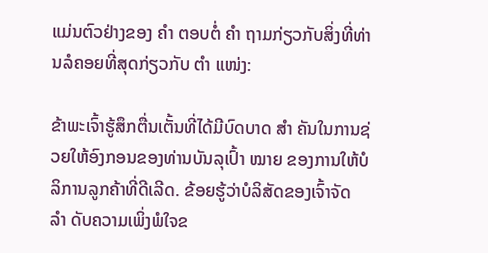ແມ່ນຕົວຢ່າງຂອງ ຄຳ ຕອບຕໍ່ ຄຳ ຖາມກ່ຽວກັບສິ່ງທີ່ທ່ານລໍຄອຍທີ່ສຸດກ່ຽວກັບ ຕຳ ແໜ່ງ:

ຂ້າພະເຈົ້າຮູ້ສຶກຕື່ນເຕັ້ນທີ່ໄດ້ມີບົດບາດ ສຳ ຄັນໃນການຊ່ວຍໃຫ້ອົງກອນຂອງທ່ານບັນລຸເປົ້າ ໝາຍ ຂອງການໃຫ້ບໍລິການລູກຄ້າທີ່ດີເລີດ. ຂ້ອຍຮູ້ວ່າບໍລິສັດຂອງເຈົ້າຈັດ ລຳ ດັບຄວາມເພິ່ງພໍໃຈຂ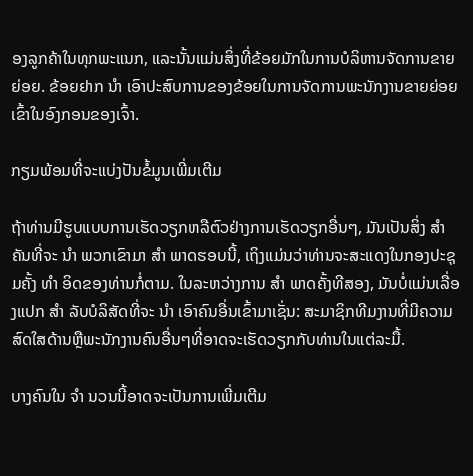ອງລູກຄ້າໃນທຸກພະແນກ, ແລະນັ້ນແມ່ນສິ່ງທີ່ຂ້ອຍມັກໃນການບໍລິຫານຈັດການຂາຍຍ່ອຍ. ຂ້ອຍຢາກ ນຳ ເອົາປະສົບການຂອງຂ້ອຍໃນການຈັດການພະນັກງານຂາຍຍ່ອຍເຂົ້າໃນອົງກອນຂອງເຈົ້າ.

ກຽມພ້ອມທີ່ຈະແບ່ງປັນຂໍ້ມູນເພີ່ມເຕີມ

ຖ້າທ່ານມີຮູບແບບການເຮັດວຽກຫລືຕົວຢ່າງການເຮັດວຽກອື່ນໆ, ມັນເປັນສິ່ງ ສຳ ຄັນທີ່ຈະ ນຳ ພວກເຂົາມາ ສຳ ພາດຮອບນີ້, ເຖິງແມ່ນວ່າທ່ານຈະສະແດງໃນກອງປະຊຸມຄັ້ງ ທຳ ອິດຂອງທ່ານກໍ່ຕາມ. ໃນລະຫວ່າງການ ສຳ ພາດຄັ້ງທີສອງ, ມັນບໍ່ແມ່ນເລື່ອງແປກ ສຳ ລັບບໍລິສັດທີ່ຈະ ນຳ ເອົາຄົນອື່ນເຂົ້າມາເຊັ່ນ: ສະມາຊິກທີມງານທີ່ມີຄວາມສົດໃສດ້ານຫຼືພະນັກງານຄົນອື່ນໆທີ່ອາດຈະເຮັດວຽກກັບທ່ານໃນແຕ່ລະມື້.

ບາງຄົນໃນ ຈຳ ນວນນີ້ອາດຈະເປັນການເພີ່ມເຕີມ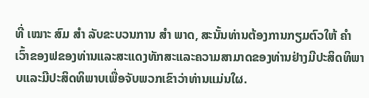ທີ່ ເໝາະ ສົມ ສຳ ລັບຂະບວນການ ສຳ ພາດ, ສະນັ້ນທ່ານຕ້ອງການກຽມຕົວໃຫ້ ຄຳ ເວົ້າຂອງຟຂອງທ່ານແລະສະແດງທັກສະແລະຄວາມສາມາດຂອງທ່ານຢ່າງມີປະສິດທິພາບແລະມີປະສິດທິພາບເພື່ອຈັບພວກເຂົາວ່າທ່ານແມ່ນໃຜ.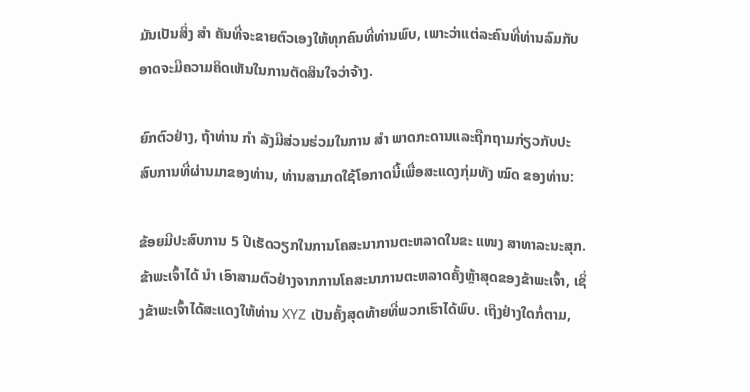ມັນເປັນສິ່ງ ສຳ ຄັນທີ່ຈະຂາຍຕົວເອງໃຫ້ທຸກຄົນທີ່ທ່ານພົບ, ເພາະວ່າແຕ່ລະຄົນທີ່ທ່ານລົມກັບອາດຈະມີຄວາມຄິດເຫັນໃນການຕັດສິນໃຈວ່າຈ້າງ.

ຍົກຕົວຢ່າງ, ຖ້າທ່ານ ກຳ ລັງມີສ່ວນຮ່ວມໃນການ ສຳ ພາດກະດານແລະຖືກຖາມກ່ຽວກັບປະສົບການທີ່ຜ່ານມາຂອງທ່ານ, ທ່ານສາມາດໃຊ້ໂອກາດນີ້ເພື່ອສະແດງກຸ່ມທັງ ໝົດ ຂອງທ່ານ:

ຂ້ອຍມີປະສົບການ 5 ປີເຮັດວຽກໃນການໂຄສະນາການຕະຫລາດໃນຂະ ແໜງ ສາທາລະນະສຸກ. ຂ້າພະເຈົ້າໄດ້ ນຳ ເອົາສາມຕົວຢ່າງຈາກການໂຄສະນາການຕະຫລາດຄັ້ງຫຼ້າສຸດຂອງຂ້າພະເຈົ້າ, ເຊິ່ງຂ້າພະເຈົ້າໄດ້ສະແດງໃຫ້ທ່ານ XYZ ເປັນຄັ້ງສຸດທ້າຍທີ່ພວກເຮົາໄດ້ພົບ. ເຖິງຢ່າງໃດກໍ່ຕາມ,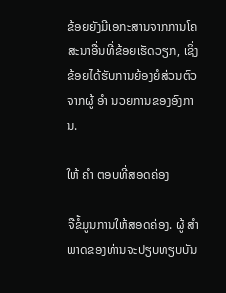ຂ້ອຍຍັງມີເອກະສານຈາກການໂຄສະນາອື່ນທີ່ຂ້ອຍເຮັດວຽກ, ເຊິ່ງຂ້ອຍໄດ້ຮັບການຍ້ອງຍໍສ່ວນຕົວຈາກຜູ້ ອຳ ນວຍການຂອງອົງການ.

ໃຫ້ ຄຳ ຕອບທີ່ສອດຄ່ອງ

ຈືຂໍ້ມູນການໃຫ້ສອດຄ່ອງ. ຜູ້ ສຳ ພາດຂອງທ່ານຈະປຽບທຽບບັນ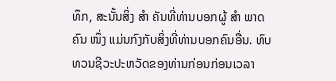ທຶກ, ສະນັ້ນສິ່ງ ສຳ ຄັນທີ່ທ່ານບອກຜູ້ ສຳ ພາດຄົນ ໜຶ່ງ ແມ່ນກົງກັບສິ່ງທີ່ທ່ານບອກຄົນອື່ນ. ທົບທວນຊີວະປະຫວັດຂອງທ່ານກ່ອນກ່ອນເວລາ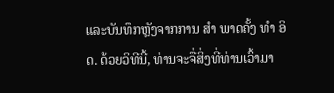ແລະບັນທຶກຫຼັງຈາກການ ສຳ ພາດຄັ້ງ ທຳ ອິດ. ດ້ວຍວິທີນີ້, ທ່ານຈະຈື່ສິ່ງທີ່ທ່ານເວົ້າມາ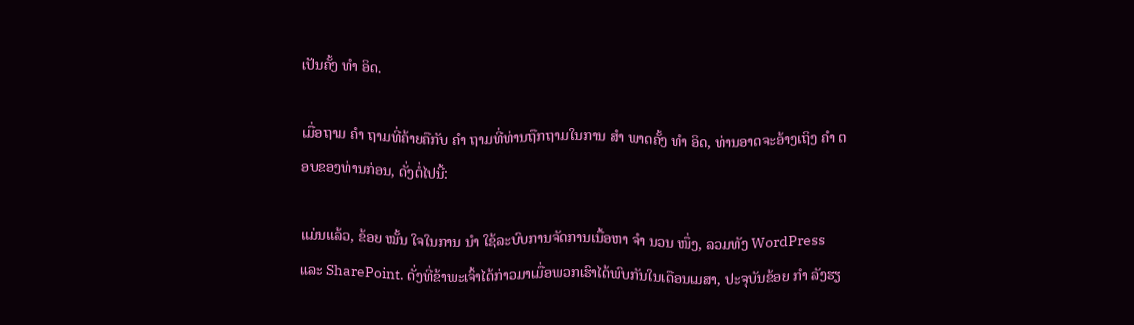ເປັນຄັ້ງ ທຳ ອິດ.

ເມື່ອຖາມ ຄຳ ຖາມທີ່ຄ້າຍຄືກັບ ຄຳ ຖາມທີ່ທ່ານຖືກຖາມໃນການ ສຳ ພາດຄັ້ງ ທຳ ອິດ, ທ່ານອາດຈະອ້າງເຖິງ ຄຳ ຕອບຂອງທ່ານກ່ອນ, ດັ່ງຕໍ່ໄປນີ້:

ແມ່ນແລ້ວ, ຂ້ອຍ ໝັ້ນ ໃຈໃນການ ນຳ ໃຊ້ລະບົບການຈັດການເນື້ອຫາ ຈຳ ນວນ ໜຶ່ງ, ລວມທັງ WordPress ແລະ SharePoint. ດັ່ງທີ່ຂ້າພະເຈົ້າໄດ້ກ່າວມາເມື່ອພວກເຮົາໄດ້ພົບກັນໃນເດືອນເມສາ, ປະຈຸບັນຂ້ອຍ ກຳ ລັງຮຽ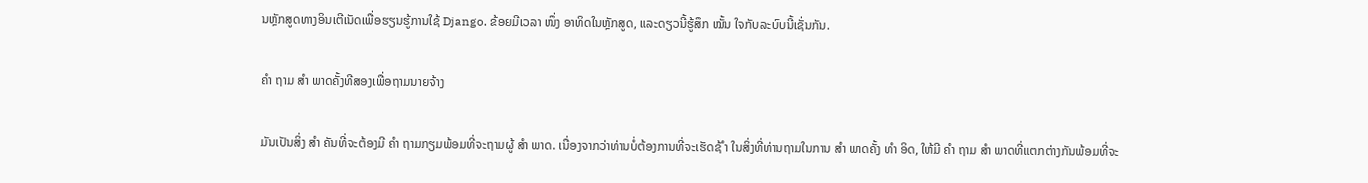ນຫຼັກສູດທາງອິນເຕີເນັດເພື່ອຮຽນຮູ້ການໃຊ້ Django. ຂ້ອຍມີເວລາ ໜຶ່ງ ອາທິດໃນຫຼັກສູດ, ແລະດຽວນີ້ຮູ້ສຶກ ໝັ້ນ ໃຈກັບລະບົບນີ້ເຊັ່ນກັນ.

ຄຳ ຖາມ ສຳ ພາດຄັ້ງທີສອງເພື່ອຖາມນາຍຈ້າງ

ມັນເປັນສິ່ງ ສຳ ຄັນທີ່ຈະຕ້ອງມີ ຄຳ ຖາມກຽມພ້ອມທີ່ຈະຖາມຜູ້ ສຳ ພາດ. ເນື່ອງຈາກວ່າທ່ານບໍ່ຕ້ອງການທີ່ຈະເຮັດຊ້ ຳ ໃນສິ່ງທີ່ທ່ານຖາມໃນການ ສຳ ພາດຄັ້ງ ທຳ ອິດ, ໃຫ້ມີ ຄຳ ຖາມ ສຳ ພາດທີ່ແຕກຕ່າງກັນພ້ອມທີ່ຈະ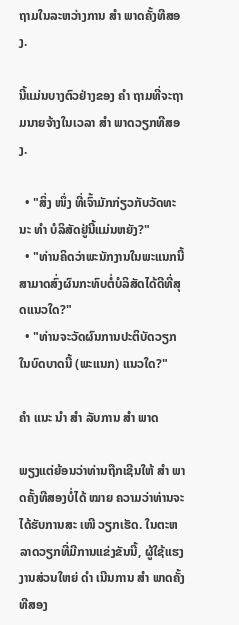ຖາມໃນລະຫວ່າງການ ສຳ ພາດຄັ້ງທີສອງ.

ນີ້ແມ່ນບາງຕົວຢ່າງຂອງ ຄຳ ຖາມທີ່ຈະຖາມນາຍຈ້າງໃນເວລາ ສຳ ພາດວຽກທີສອງ.

  • "ສິ່ງ ໜຶ່ງ ທີ່ເຈົ້າມັກກ່ຽວກັບວັດທະນະ ທຳ ບໍລິສັດຢູ່ນີ້ແມ່ນຫຍັງ?"
  • "ທ່ານຄິດວ່າພະນັກງານໃນພະແນກນີ້ສາມາດສົ່ງຜົນກະທົບຕໍ່ບໍລິສັດໄດ້ດີທີ່ສຸດແນວໃດ?"
  • "ທ່ານຈະວັດຜົນການປະຕິບັດວຽກໃນບົດບາດນີ້ (ພະແນກ) ແນວໃດ?"

ຄຳ ແນະ ນຳ ສຳ ລັບການ ສຳ ພາດ

ພຽງແຕ່ຍ້ອນວ່າທ່ານຖືກເຊີນໃຫ້ ສຳ ພາດຄັ້ງທີສອງບໍ່ໄດ້ ໝາຍ ຄວາມວ່າທ່ານຈະໄດ້ຮັບການສະ ເໜີ ວຽກເຮັດ. ໃນຕະຫລາດວຽກທີ່ມີການແຂ່ງຂັນນີ້, ຜູ້ໃຊ້ແຮງງານສ່ວນໃຫຍ່ ດຳ ເນີນການ ສຳ ພາດຄັ້ງທີສອງ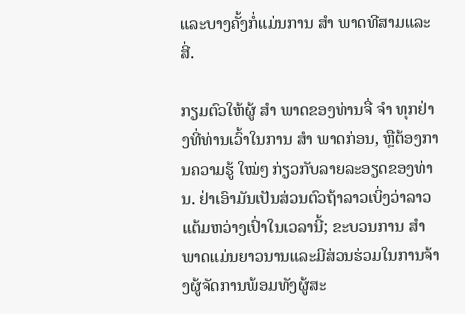ແລະບາງຄັ້ງກໍ່ແມ່ນການ ສຳ ພາດທີສາມແລະສີ່.

ກຽມຕົວໃຫ້ຜູ້ ສຳ ພາດຂອງທ່ານຈື່ ຈຳ ທຸກຢ່າງທີ່ທ່ານເວົ້າໃນການ ສຳ ພາດກ່ອນ, ຫຼືຕ້ອງການຄວາມຮູ້ ໃໝ່ໆ ກ່ຽວກັບລາຍລະອຽດຂອງທ່ານ. ຢ່າເອົາມັນເປັນສ່ວນຕົວຖ້າລາວເບິ່ງວ່າລາວແຕ້ມຫວ່າງເປົ່າໃນເວລານີ້; ຂະບວນການ ສຳ ພາດແມ່ນຍາວນານແລະມີສ່ວນຮ່ວມໃນການຈ້າງຜູ້ຈັດການພ້ອມທັງຜູ້ສະ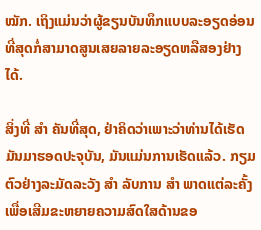ໝັກ. ເຖິງແມ່ນວ່າຜູ້ຂຽນບັນທຶກແບບລະອຽດອ່ອນທີ່ສຸດກໍ່ສາມາດສູນເສຍລາຍລະອຽດຫລືສອງຢ່າງໄດ້.

ສິ່ງທີ່ ສຳ ຄັນທີ່ສຸດ, ຢ່າຄິດວ່າເພາະວ່າທ່ານໄດ້ເຮັດມັນມາຮອດປະຈຸບັນ, ມັນແມ່ນການເຮັດແລ້ວ. ກຽມຕົວຢ່າງລະມັດລະວັງ ສຳ ລັບການ ສຳ ພາດແຕ່ລະຄັ້ງເພື່ອເສີມຂະຫຍາຍຄວາມສົດໃສດ້ານຂອ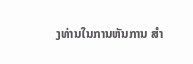ງທ່ານໃນການຫັນການ ສຳ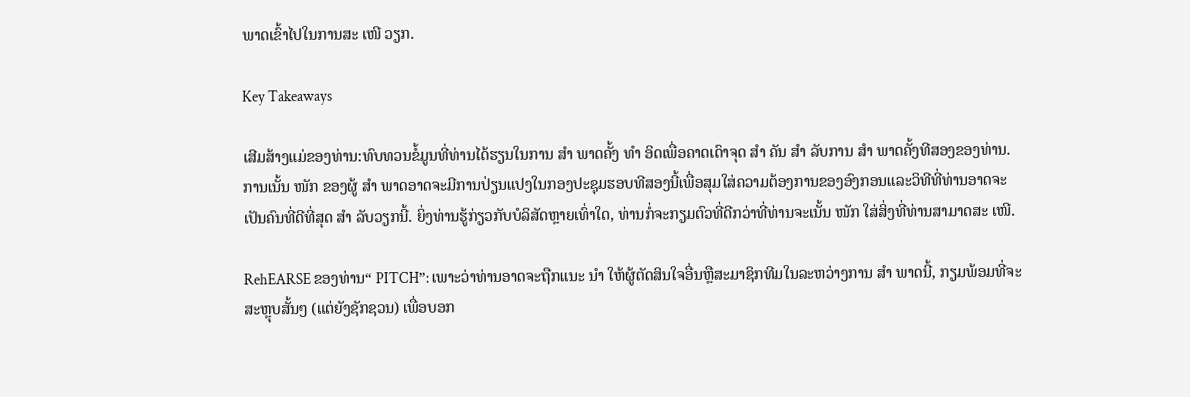ພາດເຂົ້າໄປໃນການສະ ເໜີ ວຽກ.

Key Takeaways

ເສີມສ້າງແມ່ຂອງທ່ານ:ທົບທວນຂໍ້ມູນທີ່ທ່ານໄດ້ຮຽນໃນການ ສຳ ພາດຄັ້ງ ທຳ ອິດເພື່ອຄາດເດົາຈຸດ ສຳ ຄັນ ສຳ ລັບການ ສຳ ພາດຄັ້ງທີສອງຂອງທ່ານ. ການເນັ້ນ ໜັກ ຂອງຜູ້ ສຳ ພາດອາດຈະມີການປ່ຽນແປງໃນກອງປະຊຸມຮອບທີສອງນີ້ເພື່ອສຸມໃສ່ຄວາມຕ້ອງການຂອງອົງກອນແລະວິທີທີ່ທ່ານອາດຈະເປັນຄົນທີ່ດີທີ່ສຸດ ສຳ ລັບວຽກນີ້. ຍິ່ງທ່ານຮູ້ກ່ຽວກັບບໍລິສັດຫຼາຍເທົ່າໃດ, ທ່ານກໍ່ຈະກຽມຕົວທີ່ດີກວ່າທີ່ທ່ານຈະເນັ້ນ ໜັກ ໃສ່ສິ່ງທີ່ທ່ານສາມາດສະ ເໜີ.

RehEARSE ຂອງທ່ານ“ PITCH”: ເພາະວ່າທ່ານອາດຈະຖືກແນະ ນຳ ໃຫ້ຜູ້ຕັດສິນໃຈອື່ນຫຼືສະມາຊິກທີມໃນລະຫວ່າງການ ສຳ ພາດນີ້, ກຽມພ້ອມທີ່ຈະສະຫຼຸບສັ້ນໆ (ແຕ່ຍັງຊັກຊວນ) ເພື່ອບອກ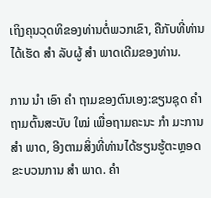ເຖິງຄຸນວຸດທິຂອງທ່ານຕໍ່ພວກເຂົາ, ຄືກັບທີ່ທ່ານໄດ້ເຮັດ ສຳ ລັບຜູ້ ສຳ ພາດເດີມຂອງທ່ານ.

ການ ນຳ ເອົາ ຄຳ ຖາມຂອງຕົນເອງ:ຂຽນຊຸດ ຄຳ ຖາມຕົ້ນສະບັບ ໃໝ່ ເພື່ອຖາມຄະນະ ກຳ ມະການ ສຳ ພາດ, ອີງຕາມສິ່ງທີ່ທ່ານໄດ້ຮຽນຮູ້ຕະຫຼອດຂະບວນການ ສຳ ພາດ. ຄຳ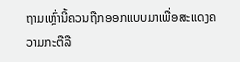ຖາມເຫຼົ່ານີ້ຄວນຖືກອອກແບບມາເພື່ອສະແດງຄວາມກະຕືລື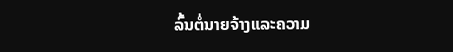ລົ້ນຕໍ່ນາຍຈ້າງແລະຄວາມ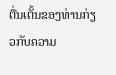ຕື່ນເຕັ້ນຂອງທ່ານກ່ຽວກັບຄວາມ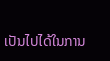ເປັນໄປໄດ້ໃນການ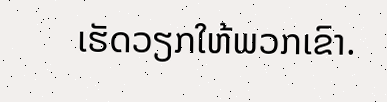ເຮັດວຽກໃຫ້ພວກເຂົາ.